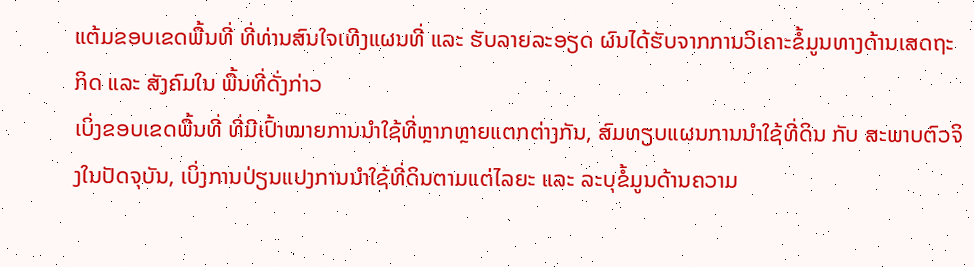ແຕ້ມຂອບເຂດພື້ນທີ່ ທີ່ທ່ານສົນໃຈເທີງແຜນທີ່ ແລະ ຮັບລາຍລະອຽດ ຜົນໄດ້ຮັບຈາກການວິເຄາະຂໍ້ມູນທາງດ້ານເສດຖະກິດ ແລະ ສັງຄົມໃນ ພື້ນທີ່ດັ່ງກ່າວ
ເບິ່ງຂອບເຂດພື້ນທີ່ ທີ່ມີເປົ້າໝາຍການນຳໃຊ້ທີ່ຫຼາກຫຼາຍແຕກຕ່າງກັນ, ສົມທຽບແຜນການນຳໃຊ້ທີ່ດິນ ກັບ ສະພາບຕົວຈິງໃນປັດຈຸບັນ, ເບິ່ງການປ່ຽນແປງການນຳໃຊ້ທີ່ດິນຕາມແຕ່ໄລຍະ ແລະ ລະບຸຂໍ້ມູນດ້ານຄວາມ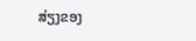ສ່ຽງຂອງ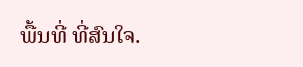ພື້ນທີ່ ທີ່ສົນໃຈ.